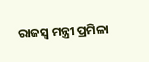ରାଜସ୍ୱ ମନ୍ତ୍ରୀ ପ୍ରମିଳା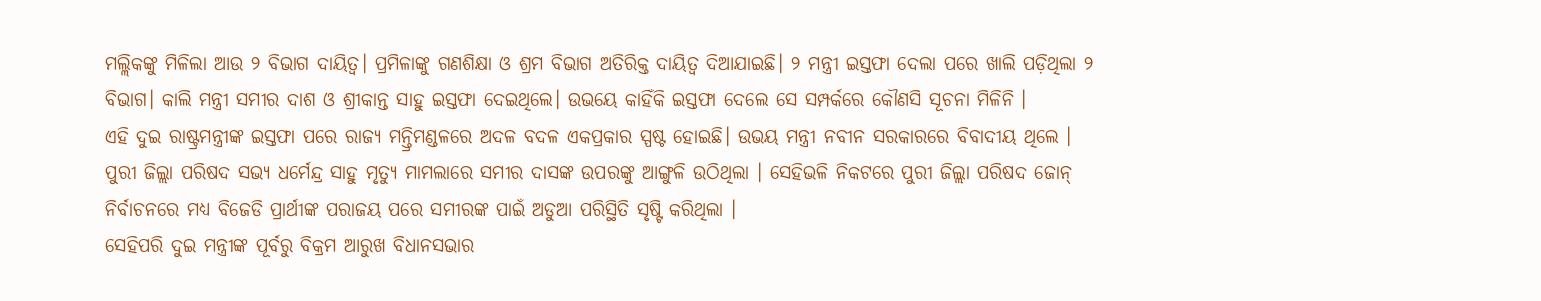ମଲ୍ଲିକଙ୍କୁ ମିଳିଲା ଆଉ ୨ ବିଭାଗ ଦାୟିତ୍ୱ। ପ୍ରମିଳାଙ୍କୁ ଗଣଶିକ୍ଷା ଓ ଶ୍ରମ ବିଭାଗ ଅତିରିକ୍ତ ଦାୟିତ୍ୱ ଦିଆଯାଇଛି। ୨ ମନ୍ତ୍ରୀ ଇସ୍ତଫା ଦେଲା ପରେ ଖାଲି ପଡ଼ିଥିଲା ୨ ବିଭାଗ। କାଲି ମନ୍ତ୍ରୀ ସମୀର ଦାଶ ଓ ଶ୍ରୀକାନ୍ତ ସାହୁ ଇସ୍ତଫା ଦେଇଥିଲେ। ଉଭୟେ କାହିଁକି ଇସ୍ତଫା ଦେଲେ ସେ ସମ୍ପର୍କରେ କୌଣସି ସୂଚନା ମିଳିନି ।
ଏହି ଦୁଇ ରାଷ୍ଟ୍ରମନ୍ତ୍ରୀଙ୍କ ଇସ୍ତଫା ପରେ ରାଜ୍ୟ ମନ୍ତ୍ରିମଣ୍ଡଳରେ ଅଦଳ ବଦଳ ଏକପ୍ରକାର ସ୍ପଷ୍ଟ ହୋଇଛି। ଉଭୟ ମନ୍ତ୍ରୀ ନବୀନ ସରକାରରେ ବିବାଦୀୟ ଥିଲେ । ପୁରୀ ଜିଲ୍ଲା ପରିଷଦ ସଭ୍ୟ ଧର୍ମେନ୍ଦ୍ର ସାହୁ ମୃତ୍ୟୁ ମାମଲାରେ ସମୀର ଦାସଙ୍କ ଉପରଙ୍କୁ ଆଙ୍ଗୁଳି ଉଠିଥିଲା । ସେହିଭଳି ନିକଟରେ ପୁରୀ ଜିଲ୍ଲା ପରିଷଦ ଜୋନ୍ ନିର୍ବାଚନରେ ମଧ୍ୟ ବିଜେଡି ପ୍ରାର୍ଥୀଙ୍କ ପରାଜୟ ପରେ ସମୀରଙ୍କ ପାଇଁ ଅଡୁଆ ପରିସ୍ଥିତି ସୃଷ୍ଟି କରିଥିଲା ।
ସେହିପରି ଦୁଇ ମନ୍ତ୍ରୀଙ୍କ ପୂର୍ବରୁ ବିକ୍ରମ ଆରୁଖ ବିଧାନସଭାର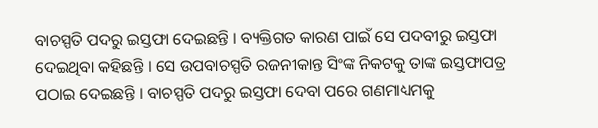ବାଚସ୍ପତି ପଦରୁ ଇସ୍ତଫା ଦେଇଛନ୍ତି । ବ୍ୟକ୍ତିଗତ କାରଣ ପାଇଁ ସେ ପଦବୀରୁ ଇସ୍ତଫା ଦେଇଥିବା କହିଛନ୍ତି । ସେ ଉପବାଚସ୍ପତି ରଜନୀକାନ୍ତ ସିଂଙ୍କ ନିକଟକୁ ତାଙ୍କ ଇସ୍ତଫାପତ୍ର ପଠାଇ ଦେଇଛନ୍ତି । ବାଚସ୍ପତି ପଦରୁ ଇସ୍ତଫା ଦେବା ପରେ ଗଣମାଧ୍ୟମକୁ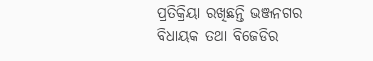ପ୍ରତିକ୍ରିୟା ରଖିଛନ୍ତି ଭଞ୍ଜନଗର ବିଧାୟକ ତଥା ବିଜେଡିର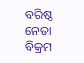ବରିଷ୍ଠ ନେତା ବିକ୍ରମ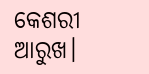କେଶରୀ ଆରୁଖ।